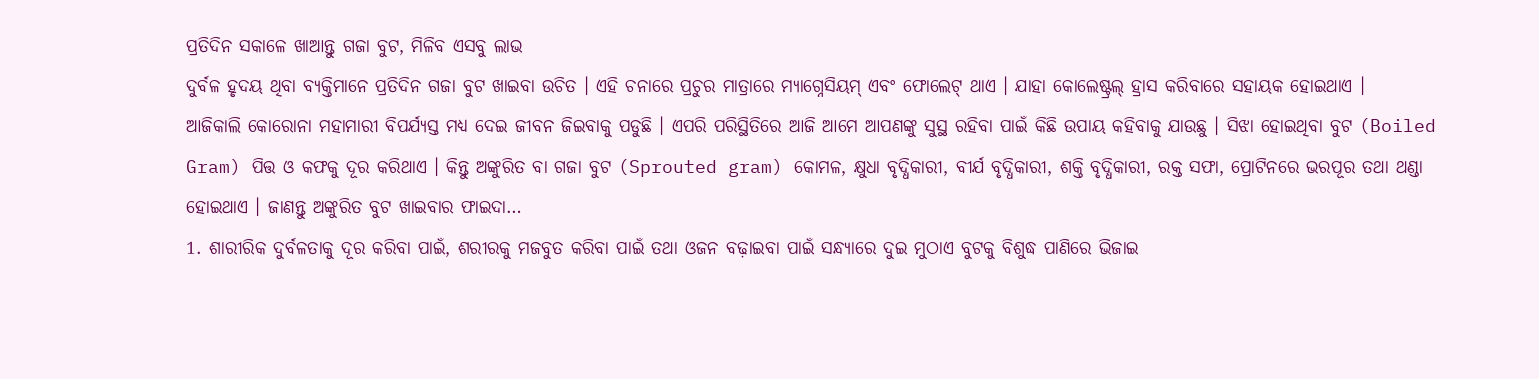ପ୍ରତିଦିନ ସକାଳେ ଖାଆନ୍ତୁ ଗଜା ବୁଟ, ମିଳିବ ଏସବୁ ଲାଭ
ଦୁର୍ବଳ ହୃଦୟ ଥିବା ବ୍ୟକ୍ତିମାନେ ପ୍ରତିଦିନ ଗଜା ବୁଟ ଖାଇବା ଉଚିତ । ଏହି ଚନାରେ ପ୍ରଚୁର ମାତ୍ରାରେ ମ୍ୟାଗ୍ନେସିୟମ୍ ଏବଂ ଫୋଲେଟ୍ ଥାଏ । ଯାହା କୋଲେଷ୍ଟ୍ରଲ୍ ହ୍ରାସ କରିବାରେ ସହାୟକ ହୋଇଥାଏ ।
ଆଜିକାଲି କୋରୋନା ମହାମାରୀ ବିପର୍ଯ୍ୟସ୍ତ ମଧ୍ୟ ଦେଇ ଜୀବନ ଜିଇବାକୁ ପଡୁଛି । ଏପରି ପରିସ୍ଥିତିରେ ଆଜି ଆମେ ଆପଣଙ୍କୁ ସୁସ୍ଥ ରହିବା ପାଇଁ କିଛି ଉପାୟ କହିବାକୁ ଯାଉଛୁ । ସିଝା ହୋଇଥିବା ବୁଟ (Boiled Gram) ପିତ୍ତ ଓ କଫକୁ ଦୂର କରିଥାଏ । କିନ୍ତୁ ଅଙ୍କୁରିତ ବା ଗଜା ବୁଟ (Sprouted gram) କୋମଳ, କ୍ଷୁଧା ବୃଦ୍ଧିକାରୀ, ବୀର୍ଯ ବୃଦ୍ଧିକାରୀ, ଶକ୍ତି ବୃଦ୍ଧିକାରୀ, ରକ୍ତ ସଫା, ପ୍ରୋଟିନରେ ଭରପୂର ତଥା ଥଣ୍ଡା ହୋଇଥାଏ । ଜାଣନ୍ତୁ ଅଙ୍କୁରିତ ବୁଟ ଖାଇବାର ଫାଇଦା…
1. ଶାରୀରିକ ଦୁର୍ବଳତାକୁ ଦୂର କରିବା ପାଇଁ, ଶରୀରକୁ ମଜବୁତ କରିବା ପାଇଁ ତଥା ଓଜନ ବଢ଼ାଇବା ପାଇଁ ସନ୍ଧ୍ୟାରେ ଦୁଇ ମୁଠାଏ ବୁଟକୁ ବିଶୁଦ୍ଧ ପାଣିରେ ଭିଜାଇ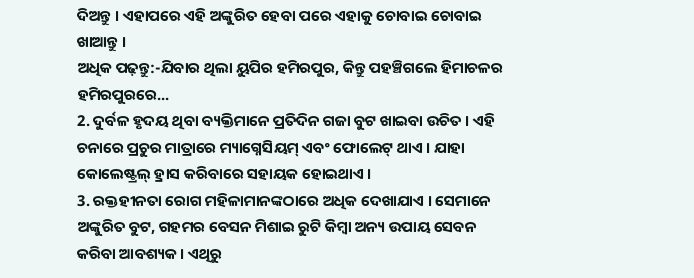ଦିଅନ୍ତୁ । ଏହାପରେ ଏହି ଅଙ୍କୁରିତ ହେବା ପରେ ଏହାକୁ ଚୋବାଇ ଚୋବାଇ ଖାଆନ୍ତୁ ।
ଅଧିକ ପଢ଼ନ୍ତୁ:-ଯିବାର ଥିଲା ୟୁପିର ହମିରପୁର, କିନ୍ତୁ ପହଞ୍ଚିଗଲେ ହିମାଚଳର ହମିରପୁରରେ...
2. ଦୁର୍ବଳ ହୃଦୟ ଥିବା ବ୍ୟକ୍ତିମାନେ ପ୍ରତିଦିନ ଗଜା ବୁଟ ଖାଇବା ଉଚିତ । ଏହି ଚନାରେ ପ୍ରଚୁର ମାତ୍ରାରେ ମ୍ୟାଗ୍ନେସିୟମ୍ ଏବଂ ଫୋଲେଟ୍ ଥାଏ । ଯାହା କୋଲେଷ୍ଟ୍ରଲ୍ ହ୍ରାସ କରିବାରେ ସହାୟକ ହୋଇଥାଏ ।
3. ରକ୍ତହୀନତା ରୋଗ ମହିଳାମାନଙ୍କଠାରେ ଅଧିକ ଦେଖାଯାଏ । ସେମାନେ ଅଙ୍କୁରିତ ବୁଟ, ଗହମର ବେସନ ମିଶାଇ ରୁଟି କିମ୍ବା ଅନ୍ୟ ଉପାୟ ସେବନ କରିବା ଆବଶ୍ୟକ । ଏଥିରୁ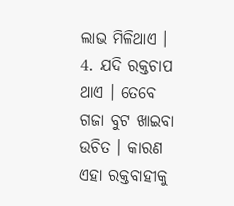ଲାଭ ମିଳିଥାଏ ।
4. ଯଦି ରକ୍ତଚାପ ଥାଏ । ତେବେ ଗଜା ବୁଟ ଖାଇବା ଉଚିତ । କାରଣ ଏହା ରକ୍ତବାହୀକୁ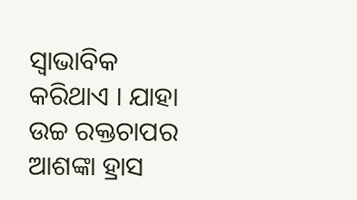ସ୍ୱାଭାବିକ କରିଥାଏ । ଯାହା ଉଚ୍ଚ ରକ୍ତଚାପର ଆଶଙ୍କା ହ୍ରାସ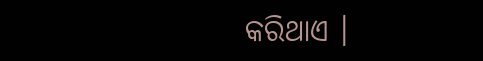କରିଥାଏ ।